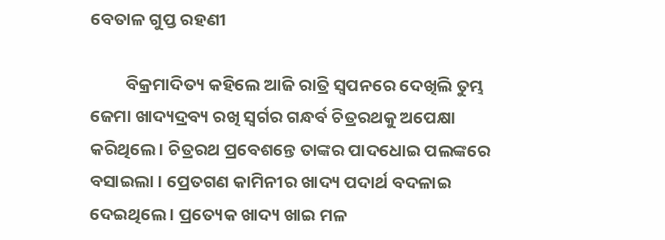ବେତାଳ ଗୁପ୍ତ ରହଣୀ

         ବିକ୍ରମାଦିତ୍ୟ କହିଲେ ଆଜି ରାତ୍ରି ସ୍ୱପନରେ ଦେଖିଲି ତୁମ୍ଭ ଜେମା ଖାଦ୍ୟଦ୍ରବ୍ୟ ରଖି ସ୍ୱର୍ଗର ଗନ୍ଧର୍ବ ଚିତ୍ରରଥକୁ ଅପେକ୍ଷା କରିଥିଲେ । ଚିତ୍ରରଥ ପ୍ରବେଶନ୍ତେ ତାଙ୍କର ପାଦଧୋଇ ପଲଙ୍କରେ ବସାଇଲା । ପ୍ରେତଗଣ କାମିନୀର ଖାଦ୍ୟ ପଦାର୍ଥ ବଦଳାଇ ଦେଇଥିଲେ । ପ୍ରତ୍ୟେକ ଖାଦ୍ୟ ଖାଇ ମଳ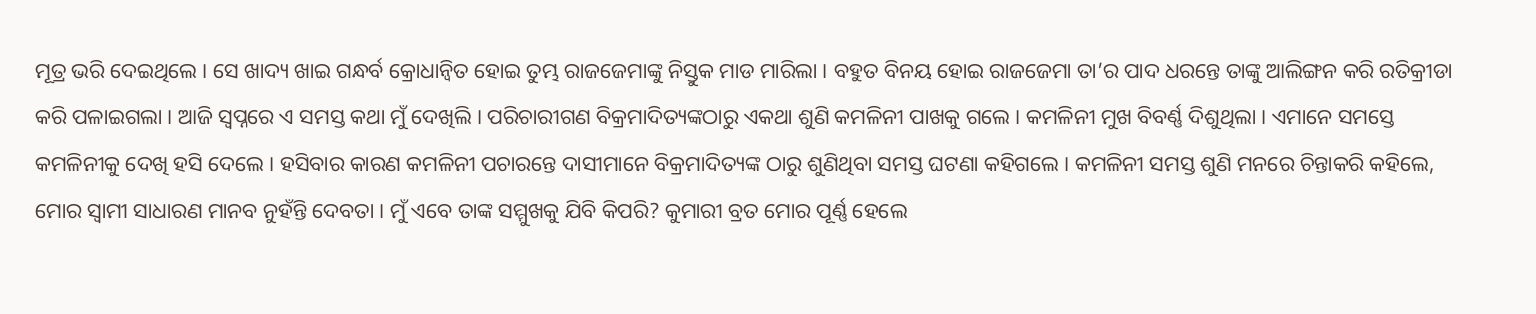ମୂତ୍ର ଭରି ଦେଇଥିଲେ । ସେ ଖାଦ୍ୟ ଖାଇ ଗନ୍ଧର୍ବ କ୍ରୋଧାନ୍ୱିତ ହୋଇ ତୁମ୍ଭ ରାଜଜେମାଙ୍କୁ ନିସ୍ତୁକ ମାଡ ମାରିଲା । ବହୁତ ବିନୟ ହୋଇ ରାଜଜେମା ତା’ର ପାଦ ଧରନ୍ତେ ତାଙ୍କୁ ଆଲିଙ୍ଗନ କରି ରତିକ୍ରୀଡା କରି ପଳାଇଗଲା । ଆଜି ସ୍ୱପ୍ନରେ ଏ ସମସ୍ତ କଥା ମୁଁ ଦେଖିଲି । ପରିଚାରୀଗଣ ବିକ୍ରମାଦିତ୍ୟଙ୍କଠାରୁ ଏକଥା ଶୁଣି କମଳିନୀ ପାଖକୁ ଗଲେ । କମଳିନୀ ମୁଖ ବିବର୍ଣ୍ଣ ଦିଶୁଥିଲା । ଏମାନେ ସମସ୍ତେ କମଳିନୀକୁ ଦେଖି ହସି ଦେଲେ । ହସିବାର କାରଣ କମଳିନୀ ପଚାରନ୍ତେ ଦାସୀମାନେ ବିକ୍ରମାଦିତ୍ୟଙ୍କ ଠାରୁ ଶୁଣିଥିବା ସମସ୍ତ ଘଟଣା କହିଗଲେ । କମଳିନୀ ସମସ୍ତ ଶୁଣି ମନରେ ଚିନ୍ତାକରି କହିଲେ, ମୋର ସ୍ୱାମୀ ସାଧାରଣ ମାନବ ନୁହଁନ୍ତି ଦେବତା । ମୁଁ ଏବେ ତାଙ୍କ ସମ୍ମୁଖକୁ ଯିବି କିପରି? କୁମାରୀ ବ୍ରତ ମୋର ପୂର୍ଣ୍ଣ ହେଲେ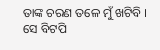ତାଙ୍କ ଚରଣ ତଳେ ମୁଁ ଖଟିବି । ସେ ବିଟପି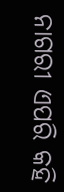ନାଗରୀ ଏପରି କହି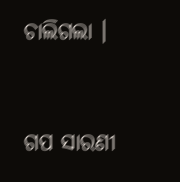ଚାଲିଗଲା ।


ଗପ ସାରଣୀ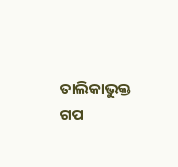ତାଲିକାଭୁକ୍ତ ଗପ